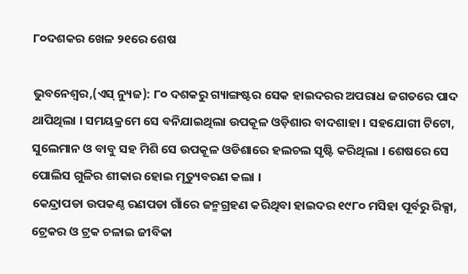୮୦ଦଶକର ଖେଳ ୨୧ରେ ଶେଷ

ଭୁବନେଶ୍ୱର,(ଏସ୍‌ ନ୍ୟୁଜ): ୮୦ ଦଶକରୁ ଗ୍ୟାଙ୍ଗଷ୍ଟର ସେକ ହାଇଦରର ଅପରାଧ ଜଗତରେ ପାଦ ଥାପିଥିଲା । ସମୟକ୍ରମେ ସେ ବନିଯାଇଥିଲା ଉପକୂଳ ଓଡ଼ିଶାର ବାଦଶାହା । ସହଯୋଗୀ ଟିଟୋ, ସୁଲେମାନ ଓ ବାବୁ ସହ ମିଶି ସେ ଉପକୂଳ ଓଡିଶାରେ ହଲଚଲ ସୃଷ୍ଟି କରିଥିଲା । ଶେଷରେ ସେ ପୋଲିସ ଗୁଳିର ଶୀକାର ହୋଇ ମୃତ୍ୟୁବରଣ କଲା ।
କେନ୍ଦ୍ରାପଡା ଉପକଣ୍ଠ ରଣପଡା ଗାଁରେ ଜନ୍ମଗ୍ରହଣ କରିଥିବା ହାଇଦର ୧୯୮୦ ମସିହା ପୂର୍ବରୁ ରିକ୍ସା, ଟ୍ରେକର ଓ ଟ୍ରକ ଚଳାଇ ଜୀବିକା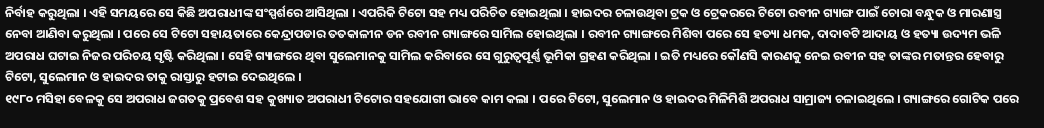ନିର୍ବାହ କରୁଥିଲା । ଏହି ସମୟରେ ସେ କିଛି ଅପରାଧୀଙ୍କ ସଂସ୍ପର୍ଶରେ ଆସିଥିଲା । ଏପରିକି ଟିଟୋ ସହ ମଧ୍ୟ ପରିଚିତ ହୋଇଥିଲା । ହାଇଦର ଚଳାଉଥିବା ଟ୍ରକ ଓ ଟ୍ରେକରରେ ଟିଟୋ ରବୀନ ଗ୍ୟାଙ୍ଗ ପାଇଁ ଚୋରା ବନ୍ଧୁକ ଓ ମାରଣାସ୍ତ୍ର ନେବା ଆଣିବା କରୁଥିଲା । ପରେ ସେ ଟିଟୋ ସହାୟତାରେ କେନ୍ଦ୍ରାପଡାର ତତକାଳୀନ ଡନ ରବୀନ ଗ୍ୟାଙ୍ଗରେ ସାମିଲ ହୋଇଥିଲା । ରବୀନ ଗ୍ୟାଙ୍ଗରେ ମିଶିବା ପରେ ସେ ହତ୍ୟା ଧମକ, ଦାଦାବଟି ଆଦାୟ ଓ ହତ୍ୟା ଉଦ୍ୟମ ଭଳି ଅପରାଧ ଘଟାଇ ନିଜର ପରିଚୟ ସୃଷ୍ଟି କରିଥିଲା । ସେହି ଗ୍ୟାଙ୍ଗରେ ଥିବା ସୁଲେମାନକୁ ସାମିଲ କରିବାରେ ସେ ଗୁରୁତ୍ୱପୂର୍ଣ୍ଣ ଭୂମିକା ଗ୍ରହଣ କରିଥିଲା । ଇତି ମଧ୍ୟରେ କୌଣସି କାରଣକୁ ନେଇ ରବୀନ ସହ ତାଙ୍କର ମତାନ୍ତର ହେବାରୁ ଟିଟୋ, ସୁଲେମାନ ଓ ହାଇଦର ତାକୁ ରାସ୍ତାରୁ ହଟାଇ ଦେଇଥିଲେ ।
୧୯୮୦ ମସିହା ବେଳକୁ ସେ ଅପରାଧ ଜଗତକୁ ପ୍ରବେଶ ସହ କୁଖ୍ୟାତ ଅପରାଧୀ ଟିଟୋର ସହଯୋଗୀ ଭାବେ କାମ କଲା । ପରେ ଟିଟୋ, ସୁଲେମାନ ଓ ହାଇଦର ମିଳିମିଶି ଅପରାଧ ସାମ୍ରାଜ୍ୟ ଚଳାଇଥିଲେ । ଗ୍ୟାଙ୍ଗରେ ଗୋଟିକ ପରେ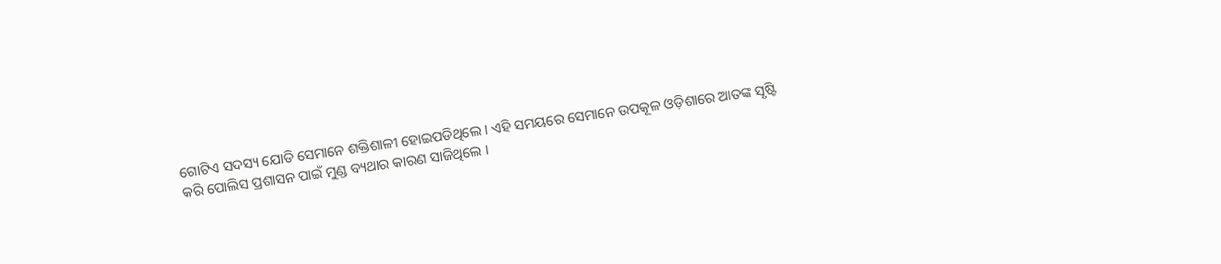ଗୋଟିଏ ସଦସ୍ୟ ଯୋଡି ସେମାନେ ଶକ୍ତିଶାଳୀ ହୋଇପଡିଥିଲେ । ଏହି ସମୟରେ ସେମାନେ ଉପକୂଳ ଓଡ଼ିଶାରେ ଆତଙ୍କ ସୃଷ୍ଟି କରି ପୋଲିସ ପ୍ରଶାସନ ପାଇଁ ମୁଣ୍ଡ ବ୍ୟଥାର କାରଣ ସାଜିଥିଲେ ।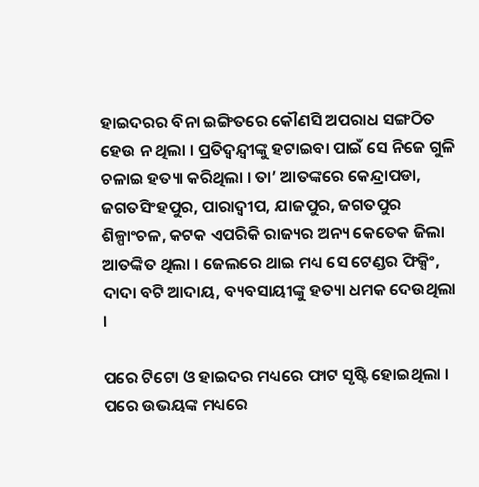ହାଇଦରର ବିନା ଇଙ୍ଗିତରେ କୌଣସି ଅପରାଧ ସଙ୍ଗଠିତ ହେଉ ନ ଥିଲା । ପ୍ରତିଦ୍ୱନ୍ଦ୍ୱୀଙ୍କୁ ହଟାଇବା ପାଇଁ ସେ ନିଜେ ଗୁଳି ଚଳାଇ ହତ୍ୟା କରିଥିଲା । ତା’ ଆତଙ୍କରେ କେନ୍ଦ୍ରାପଡା, ଜଗତସିଂହପୁର, ପାରାଦ୍ୱୀପ, ଯାଜପୁର, ଜଗତପୁର ଶିଳ୍ପାଂଚଳ, କଟକ ଏପରିକି ରାଜ୍ୟର ଅନ୍ୟ କେତେକ ଜିଲା ଆତଙ୍କିତ ଥିଲା । ଜେଲରେ ଥାଇ ମଧ୍ୟ ସେ ଟେଣ୍ଡର ଫିକ୍ସିଂ, ଦାଦା ବଟି ଆଦାୟ, ବ୍ୟବସାୟୀଙ୍କୁ ହତ୍ୟା ଧମକ ଦେଉଥିଲା ।

ପରେ ଟିଟୋ ଓ ହାଇଦର ମଧ୍ୟରେ ଫାଟ ସୃଷ୍ଟି ହୋଇଥିଲା । ପରେ ଉଭୟଙ୍କ ମଧ୍ୟରେ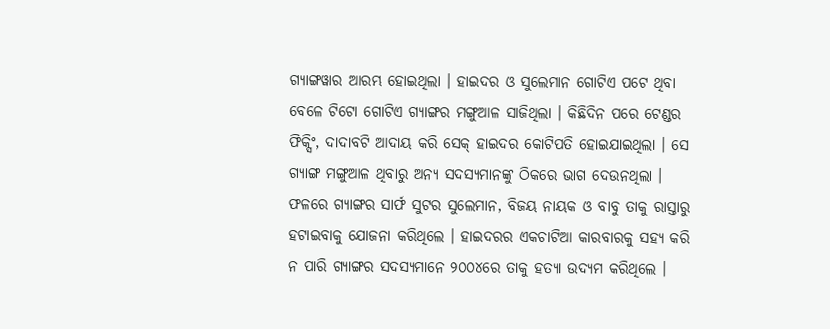ଗ୍ୟାଙ୍ଗୱାର ଆରମ୍ଭ ହୋଇଥିଲା । ହାଇଦର ଓ ସୁଲେମାନ ଗୋଟିଏ ପଟେ ଥିବା ବେଳେ ଟିଟୋ ଗୋଟିଏ ଗ୍ୟାଙ୍ଗର ମଙ୍ଗୁଆଳ ସାଜିଥିଲା । କିଛିଦିନ ପରେ ଟେଣ୍ଡର ଫିକ୍ସିଂ, ଦାଦାବଟି ଆଦାୟ କରି ସେକ୍ ହାଇଦର କୋଟିପତି ହୋଇଯାଇଥିଲା । ସେ ଗ୍ୟାଙ୍ଗ ମଙ୍ଗୁଆଳ ଥିବାରୁ ଅନ୍ୟ ସଦସ୍ୟମାନଙ୍କୁ ଠିକରେ ଭାଗ ଦେଉନଥିଲା । ଫଳରେ ଗ୍ୟାଙ୍ଗର ସାର୍ଫ ସୁଟର ସୁଲେମାନ, ବିଜୟ ନାୟକ ଓ ବାବୁ ତାକୁ ରାସ୍ତାରୁ ହଟାଇବାକୁ ଯୋଜନା କରିଥିଲେ । ହାଇଦରର ଏକଚାଟିଆ କାରବାରକୁ ସହ୍ୟ କରି ନ ପାରି ଗ୍ୟାଙ୍ଗର ସଦସ୍ୟମାନେ ୨୦୦୪ରେ ତାକୁ ହତ୍ୟା ଉଦ୍ୟମ କରିଥିଲେ ।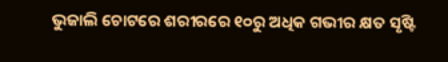ଭୁଜାଲି ଚୋଟରେ ଶରୀରରେ ୧୦ରୁ ଅଧିକ ଗଭୀର କ୍ଷତ ସୃଷ୍ଟି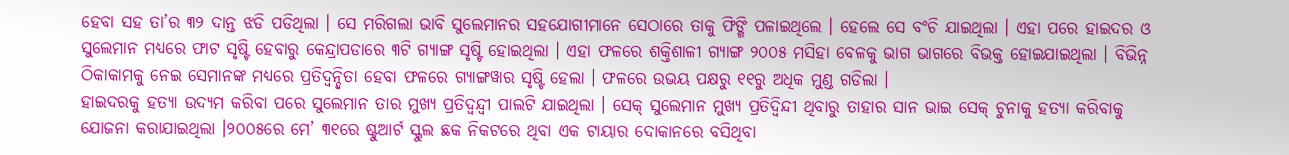ହେବା ସହ ତା’ର ୩୨ ଦାନ୍ତ ଝଡି ପଡିଥିଲା । ସେ ମରିଗଲା ଭାବି ସୁଲେମାନର ସହଯୋଗୀମାନେ ସେଠାରେ ତାକୁ ଫିଙ୍ଗି ପଳାଇଥିଲେ । ହେଲେ ସେ ବଂଚି ଯାଇଥିଲା । ଏହା ପରେ ହାଇଦର ଓ ସୁଲେମାନ ମଧ୍ୟରେ ଫାଟ ସୃଷ୍ଟି ହେବାରୁ କେନ୍ଦ୍ରାପଡାରେ ୩ଟି ଗ୍ୟାଙ୍ଗ ସୃଷ୍ଟି ହୋଇଥିଲା । ଏହା ଫଳରେ ଶକ୍ତିଶାଳୀ ଗ୍ୟାଙ୍ଗ ୨୦୦୫ ମସିହା ବେଳକୁ ଭାଗ ଭାଗରେ ବିଭକ୍ତ ହୋଇଯାଇଥିଲା । ବିଭିନ୍ନ ଠିକାକାମକୁ ନେଇ ସେମାନଙ୍କ ମଧ୍ୟରେ ପ୍ରତିଦ୍ୱନ୍ଦ୍ୱିତା ହେବା ଫଳରେ ଗ୍ୟାଙ୍ଗୱାର ସୃଷ୍ଟି ହେଲା । ଫଳରେ ଉଭୟ ପକ୍ଷରୁ ୧୧ରୁ ଅଧିକ ମୁଣ୍ଡ ଗଡିଲା ।
ହାଇଦରକୁ ହତ୍ୟା ଉଦ୍ୟମ କରିବା ପରେ ସୁଲେମାନ ତାର ମୁଖ୍ୟ ପ୍ରତିଦ୍ୱନ୍ଦ୍ୱୀ ପାଲଟି ଯାଇଥିଲା । ସେକ୍ ସୁଲେମାନ ମୁଖ୍ୟ ପ୍ରତିଦ୍ୱିନ୍ଦୀ ଥିବାରୁ ତାହାର ସାନ ଭାଇ ସେକ୍ ଚୁନାକୁ ହତ୍ୟା କରିବାକୁ ଯୋଜନା କରାଯାଇଥିଲା ।୨୦୦୫ରେ ମେ’ ୩୧ରେ ଷ୍ଟୁଆର୍ଟ ସ୍କୁଲ ଛକ ନିକଟରେ ଥିବା ଏକ ଟାୟାର ଦୋକାନରେ ବସିଥିବା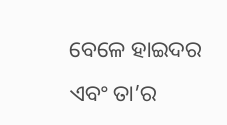ବେଳେ ହାଇଦର ଏବଂ ତା’ର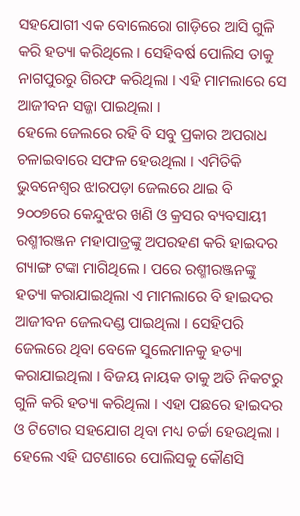ସହଯୋଗୀ ଏକ ବୋଲେରୋ ଗାଡ଼ିରେ ଆସି ଗୁଳି କରି ହତ୍ୟା କରିଥିଲେ । ସେହିବର୍ଷ ପୋଲିସ ତାକୁ ନାଗପୁରରୁ ଗିରଫ କରିଥିଲା । ଏହି ମାମଲାରେ ସେ ଆଜୀବନ ସଜ୍ଜା ପାଇଥିଲା ।
ହେଲେ ଜେଲରେ ରହି ବି ସବୁ ପ୍ରକାର ଅପରାଧ ଚଳାଇବାରେ ସଫଳ ହେଉଥିଲା । ଏମିତିକି ଭୁବନେଶ୍ୱର ଝାରପଡ଼ା ଜେଲରେ ଥାଇ ବି ୨୦୦୭ରେ କେନ୍ଦୁଝର ଖଣି ଓ କ୍ରସର ବ୍ୟବସାୟୀ ରଶ୍ମୀରଞ୍ଜନ ମହାପାତ୍ରଙ୍କୁ ଅପରହଣ କରି ହାଇଦର ଗ୍ୟାଙ୍ଗ ଟଙ୍କା ମାଗିଥିଲେ । ପରେ ରଶ୍ମୀରଞ୍ଜନଙ୍କୁ ହତ୍ୟା କରାଯାଇଥିଲା ଏ ମାମଲାରେ ବି ହାଇଦର ଆଜୀବନ ଜେଲଦଣ୍ଡ ପାଇଥିଲା । ସେହିପରି ଜେଲରେ ଥିବା ବେଳେ ସୁଲେମାନକୁ ହତ୍ୟା କରାଯାଇଥିଲା । ବିଜୟ ନାୟକ ତାକୁ ଅତି ନିକଟରୁ ଗୁଳି କରି ହତ୍ୟା କରିଥିଲା । ଏହା ପଛରେ ହାଇଦର ଓ ଟିଟୋର ସହଯୋଗ ଥିବା ମଧ୍ୟ ଚର୍ଚ୍ଚା ହେଉଥିଲା । ହେଲେ ଏହି ଘଟଣାରେ ପୋଲିସକୁ କୌଣସି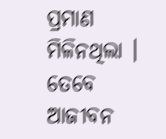ପ୍ରମାଣ ମିଳିନଥିଲା । ତେବେ ଆଜୀବନ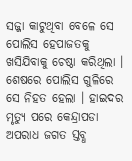ସଜ୍ଜା କାଟୁଥିବା ବେଳେ ସେ ପୋଲିସ ହେପାଜତକୁ ଖସିଯିବାକୁ ଚେଷ୍ଠା କରିଥିଲା । ଶେଷରେ ପୋଲିସ ଗୁଳିରେ ସେ ନିହତ ହେଲା । ହାଇଦର ମୃତ୍ୟୁ ପରେ କେନ୍ଦ୍ରାପଡା ଅପରାଧ ଜଗତ ସ୍ତବ୍ଧ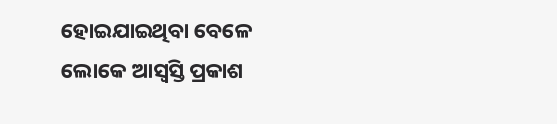ହୋଇଯାଇଥିବା ବେଳେ ଲୋକେ ଆସ୍ୱସ୍ତି ପ୍ରକାଶ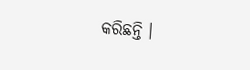କରିଛନ୍ତି ।